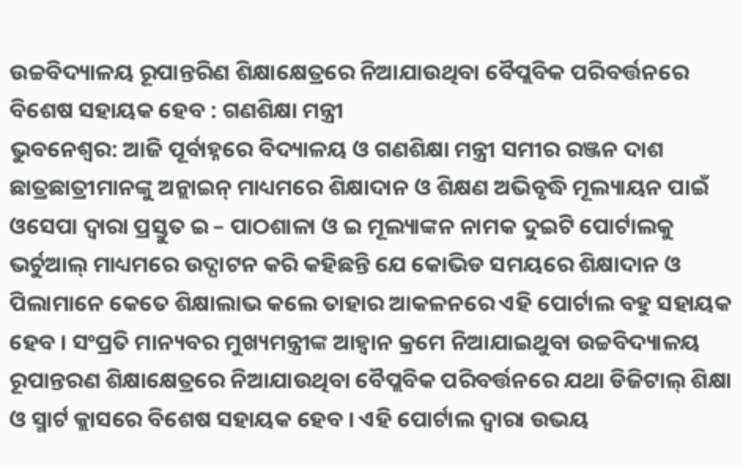ଉଚ୍ଚବିଦ୍ୟାଳୟ ରୂପାନ୍ତରିଣ ଶିକ୍ଷାକ୍ଷେତ୍ରରେ ନିଆଯାଉଥିବା ବୈପ୍ଲବିକ ପରିବର୍ତ୍ତନରେ ବିଶେଷ ସହାୟକ ହେବ : ଗଣଶିକ୍ଷା ମନ୍ତ୍ରୀ
ଭୁବନେଶ୍ୱର: ଆଜି ପୂର୍ବାହ୍ନରେ ବିଦ୍ୟାଳୟ ଓ ଗଣଶିକ୍ଷା ମନ୍ତ୍ରୀ ସମୀର ରଞ୍ଜନ ଦାଶ ଛାତ୍ରଛାତ୍ରୀମାନଙ୍କୁ ଅନ୍ଲାଇନ୍ ମାଧ୍ୟମରେ ଶିକ୍ଷାଦାନ ଓ ଶିକ୍ଷଣ ଅଭିବୃଦ୍ଧି ମୂଲ୍ୟାୟନ ପାଇଁ ଓସେପା ଦ୍ବାରା ପ୍ରସ୍ତୁତ ଇ – ପାଠଶାଳା ଓ ଇ ମୂଲ୍ୟାଙ୍କନ ନାମକ ଦୁଇଟି ପୋର୍ଟାଲକୁ ଭର୍ଚୁଆଲ୍ ମାଧ୍ୟମରେ ଉଦ୍ଘାଟନ କରି କହିଛନ୍ତି ଯେ କୋଭିଡ ସମୟରେ ଶିକ୍ଷାଦାନ ଓ ପିଲାମାନେ କେତେ ଶିକ୍ଷାଲାଭ କଲେ ତାହାର ଆକଳନରେ ଏହି ପୋର୍ଟାଲ ବହୁ ସହାୟକ ହେବ । ସଂପ୍ରତି ମାନ୍ୟବର ମୁଖ୍ୟମନ୍ତ୍ରୀଙ୍କ ଆହ୍ବାନ କ୍ରମେ ନିଆଯାଇଥୁବା ଉଚ୍ଚବିଦ୍ୟାଳୟ ରୂପାନ୍ତରଣ ଶିକ୍ଷାକ୍ଷେତ୍ରରେ ନିଆଯାଉଥିବା ବୈପ୍ଲବିକ ପରିବର୍ତ୍ତନରେ ଯଥା ଡିଜିଟାଲ୍ ଶିକ୍ଷା ଓ ସ୍ମାର୍ଟ କ୍ଲାସରେ ବିଶେଷ ସହାୟକ ହେବ । ଏହି ପୋର୍ଟାଲ ଦ୍ବାରା ଉଭୟ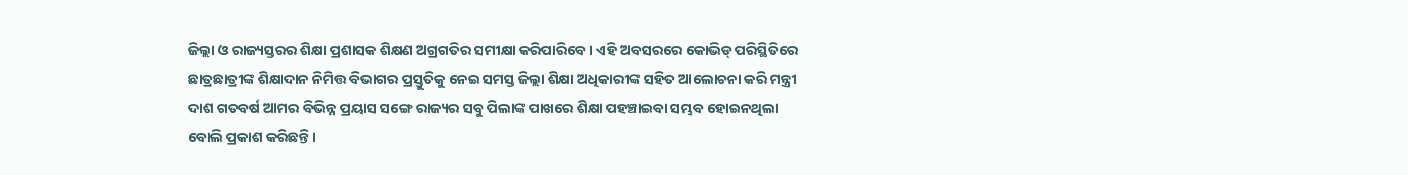ଜିଲ୍ଲା ଓ ରାଜ୍ୟସ୍ତରର ଶିକ୍ଷା ପ୍ରଶାସକ ଶିକ୍ଷଣ ଅଗ୍ରଗତିର ସମୀକ୍ଷା କରିପାରିବେ । ଏହି ଅବସରରେ କୋଭିଡ୍ ପରିସ୍ଥିତିରେ ଛାତ୍ରଛାତ୍ରୀଙ୍କ ଶିକ୍ଷାଦାନ ନିମିତ୍ତ ବିଭାଗର ପ୍ରସ୍ତୁତିକୁ ନେଇ ସମସ୍ତ ଜିଲ୍ଲା ଶିକ୍ଷା ଅଧିକାରୀଙ୍କ ସହିତ ଆଲୋଚନା କରି ମନ୍ତ୍ରୀ ଦାଶ ଗତବର୍ଷ ଆମର ବିଭିନ୍ନ ପ୍ରୟାସ ସଙ୍ଗେ ରାଜ୍ୟର ସବୁ ପିଲାଙ୍କ ପାଖରେ ଶିକ୍ଷା ପହଞ୍ଚାଇବା ସମ୍ଭବ ହୋଇନଥିଲା ବୋଲି ପ୍ରକାଶ କରିଛନ୍ତି ।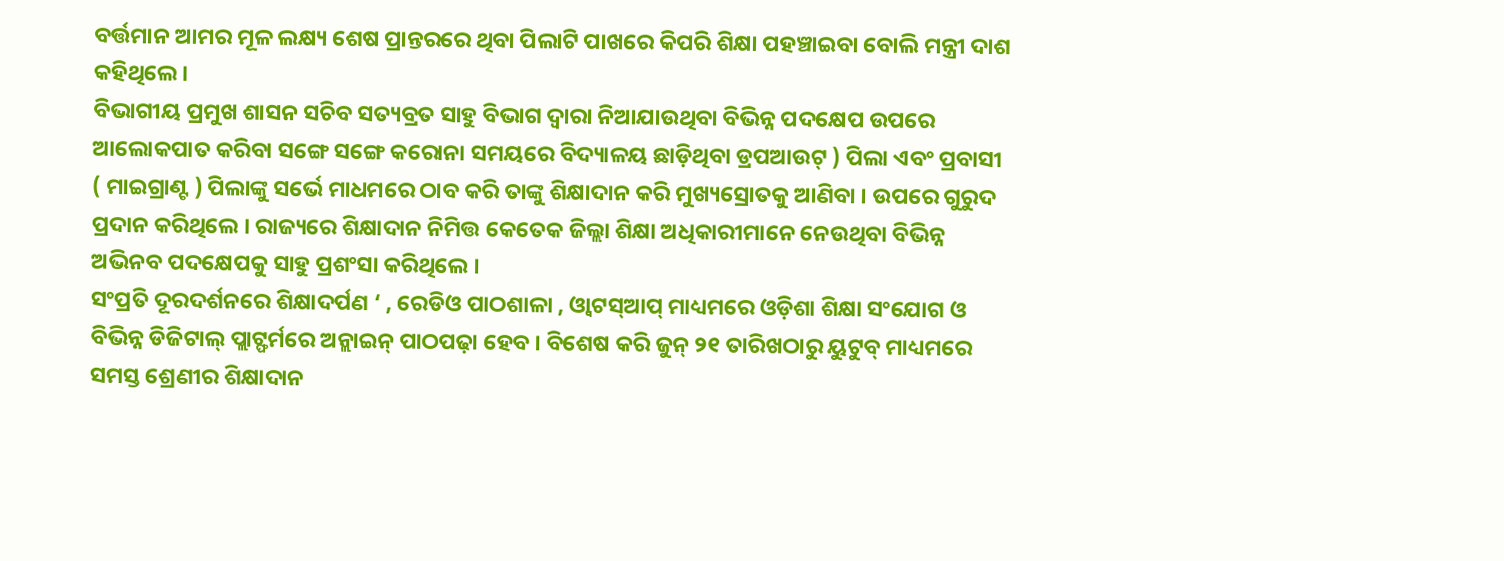ବର୍ତ୍ତମାନ ଆମର ମୂଳ ଲକ୍ଷ୍ୟ ଶେଷ ପ୍ରାନ୍ତରରେ ଥିବା ପିଲାଟି ପାଖରେ କିପରି ଶିକ୍ଷା ପହଞ୍ଚାଇବା ବୋଲି ମନ୍ତ୍ରୀ ଦାଶ କହିଥିଲେ ।
ବିଭାଗୀୟ ପ୍ରମୁଖ ଶାସନ ସଚିବ ସତ୍ୟବ୍ରତ ସାହୁ ବିଭାଗ ଦ୍ୱାରା ନିଆଯାଉଥିବା ବିଭିନ୍ନ ପଦକ୍ଷେପ ଉପରେ ଆଲୋକପାତ କରିବା ସଙ୍ଗେ ସଙ୍ଗେ କରୋନା ସମୟରେ ବିଦ୍ୟାଳୟ ଛାଡ଼ିଥିବା ଡ୍ରପଆଉଟ୍ ) ପିଲା ଏବଂ ପ୍ରବାସୀ ( ମାଇଗ୍ରାଣ୍ଟ ) ପିଲାଙ୍କୁ ସର୍ଭେ ମାଧମରେ ଠାବ କରି ତାଙ୍କୁ ଶିକ୍ଷାଦାନ କରି ମୁଖ୍ୟସ୍ରୋତକୁ ଆଣିବା । ଉପରେ ଗୁରୁଦ ପ୍ରଦାନ କରିଥିଲେ । ରାଜ୍ୟରେ ଶିକ୍ଷାଦାନ ନିମିତ୍ତ କେତେକ ଜିଲ୍ଲା ଶିକ୍ଷା ଅଧିକାରୀମାନେ ନେଉଥିବା ବିଭିନ୍ନ ଅଭିନବ ପଦକ୍ଷେପକୁ ସାହୁ ପ୍ରଶଂସା କରିଥିଲେ ।
ସଂପ୍ରତି ଦୂରଦର୍ଶନରେ ଶିକ୍ଷାଦର୍ପଣ ‘ , ରେଡିଓ ପାଠଶାଳା , ଓ୍ବାଟସ୍ଆପ୍ ମାଧ୍ୟମରେ ଓଡ଼ିଶା ଶିକ୍ଷା ସଂଯୋଗ ଓ ବିଭିନ୍ନ ଡିଜିଟାଲ୍ ପ୍ଲାଟ୍ଫର୍ମରେ ଅନ୍ଲାଇନ୍ ପାଠପଢ଼ା ହେବ । ବିଶେଷ କରି ଜୁନ୍ ୨୧ ତାରିଖଠାରୁ ୟୁଟୁବ୍ ମାଧ୍ୟମରେ ସମସ୍ତ ଶ୍ରେଣୀର ଶିକ୍ଷାଦାନ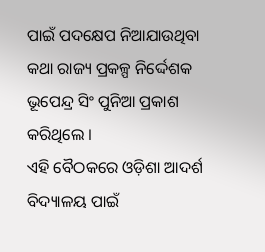ପାଇଁ ପଦକ୍ଷେପ ନିଆଯାଉଥିବା କଥା ରାଜ୍ୟ ପ୍ରକଳ୍ପ ନିର୍ଦ୍ଦେଶକ ଭୂପେନ୍ଦ୍ର ସିଂ ପୁନିଆ ପ୍ରକାଶ କରିଥିଲେ ।
ଏହି ବୈଠକରେ ଓଡ଼ିଶା ଆଦର୍ଶ ବିଦ୍ୟାଳୟ ପାଇଁ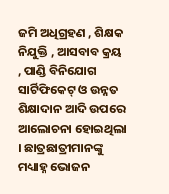ଜମି ଅଧିଗ୍ରହଣ , ଶିକ୍ଷକ ନିଯୁକ୍ତି , ଆସବାବ କ୍ରୟ , ପାଣ୍ଡି ବିନିଯୋଗ ସାର୍ଟିଫିକେଟ୍ ଓ ଉନ୍ନତ ଶିକ୍ଷାଦାନ ଆଦି ଉପରେ ଆଲୋଚନା ହୋଇଥିଲା । ଛାତ୍ରଛାତ୍ରୀମାନଙ୍କୁ ମଧ୍ୟାହ୍ନ ଭୋଜନ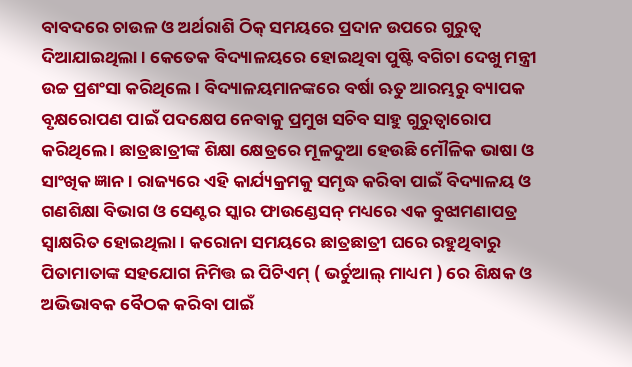ବାବଦରେ ଚାଉଳ ଓ ଅର୍ଥରାଶି ଠିକ୍ ସମୟରେ ପ୍ରଦାନ ଉପରେ ଗୁରୁତ୍ବ ଦିଆଯାଇଥିଲା । କେତେକ ବିଦ୍ୟାଳୟରେ ହୋଇଥିବା ପୁଷ୍ଟି ବଗିଚା ଦେଖୁ ମନ୍ତ୍ରୀ ଉଚ୍ଚ ପ୍ରଶଂସା କରିଥିଲେ । ବିଦ୍ୟାଳୟମାନଙ୍କରେ ବର୍ଷା ଋତୁ ଆରମ୍ଭରୁ ବ୍ୟାପକ ବୃକ୍ଷରୋପଣ ପାଇଁ ପଦକ୍ଷେପ ନେବାକୁ ପ୍ରମୁଖ ସଚିବ ସାହୁ ଗୁରୁତ୍ବାରୋପ କରିଥିଲେ । ଛାତ୍ରଛାତ୍ରୀଙ୍କ ଶିକ୍ଷା କ୍ଷେତ୍ରରେ ମୂଳଦୁଆ ହେଉଛି ମୌଳିକ ଭାଷା ଓ ସାଂଖିକ ଜ୍ଞାନ । ରାଜ୍ୟରେ ଏହି କାର୍ଯ୍ୟକ୍ରମକୁ ସମୃଦ୍ଧ କରିବା ପାଇଁ ବିଦ୍ୟାଳୟ ଓ ଗଣଶିକ୍ଷା ବିଭାଗ ଓ ସେଣ୍ଟର ସ୍କାର ଫାଉଣ୍ଡେସନ୍ ମଧ୍ୟରେ ଏକ ବୁଝାମଣାପତ୍ର ସ୍ଵାକ୍ଷରିତ ହୋଇଥିଲା । କରୋନା ସମୟରେ ଛାତ୍ରଛାତ୍ରୀ ଘରେ ରହୁଥିବାରୁ ପିତାମାତାଙ୍କ ସହଯୋଗ ନିମିତ୍ତ ଇ ପିଟିଏମ୍ ( ଭର୍ଚୁଆଲ୍ ମାଧ୍ୟମ ) ରେ ଶିକ୍ଷକ ଓ ଅଭିଭାବକ ବୈଠକ କରିବା ପାଇଁ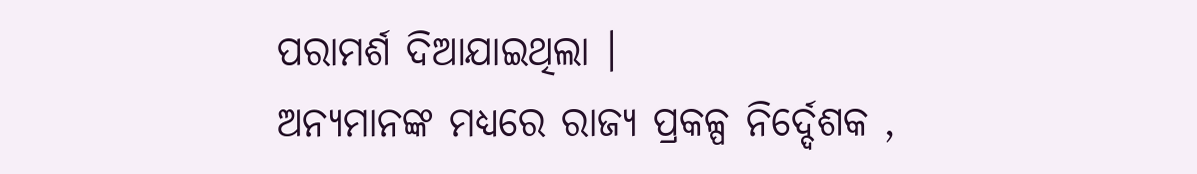ପରାମର୍ଶ ଦିଆଯାଇଥିଲା ।
ଅନ୍ୟମାନଙ୍କ ମଧ୍ୟରେ ରାଜ୍ୟ ପ୍ରକଳ୍ପ ନିର୍ଦ୍ଦେଶକ ,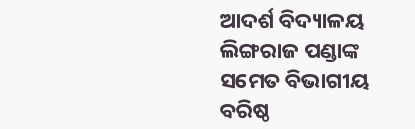ଆଦର୍ଶ ବିଦ୍ୟାଳୟ ଲିଙ୍ଗରାଜ ପଣ୍ଡାଙ୍କ ସମେତ ବିଭାଗୀୟ ବରିଷ୍ଠ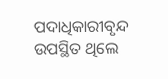ପଦାଧିକାରୀବୃନ୍ଦ ଉପସ୍ଥିତ ଥିଲେ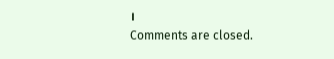।
Comments are closed.